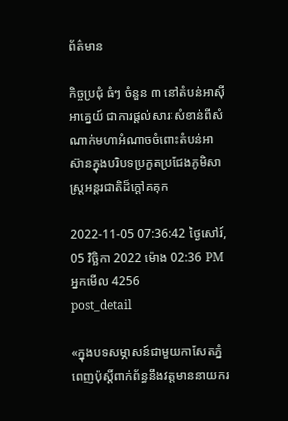ព័ត៌មាន

កិច្ចប្រជុំ ធំៗ ចំនួន ៣ នៅតំបន់អាស៊ីអាគ្នេយ៍ ជាការផ្តល់សារៈសំខាន់ពីសំណាក់មហាអំណាចចំពោះតំបន់អាស៊ានក្នុងបរិបទប្រកួតប្រជែងភូមិសាស្ត្រអន្តរជាតិដ៏ក្តៅគគុក

2022-11-05 07:36:42 ថ្ងៃសៅរ៍, 05 វិច្ឆិកា 2022 ម៉ោង 02:36 PM
អ្នកមើល 4256
post_detail

«ក្នុងបទសម្ភាសន៍ជាមួយកាសែតភ្នំពេញប៉ុស្តិ៍ពាក់ព័ន្ធនឹងវត្តមាននាយករ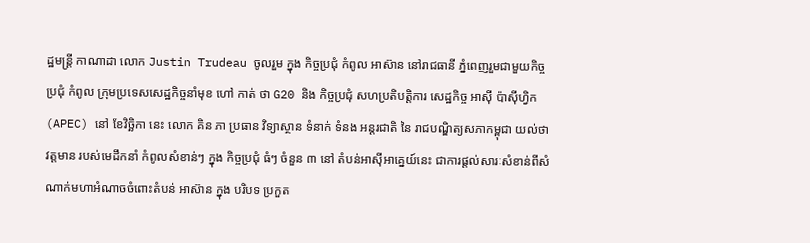ដ្ឋមន្ត្រី កាណាដា លោក Justin Trudeau ចូលរួម ក្នុង កិច្ចប្រជុំ កំពូល អាស៊ាន នៅរាជធានី ភ្នំពេញរួមជាមួយកិច្ចប្រជុំ កំពូល ក្រុមប្រទេសសេដ្ឋកិច្ចនាំមុខ ហៅ កាត់ ថា G20 និង កិច្ចប្រជុំ សហប្រតិបត្តិការ សេដ្ឋកិច្ច អាស៊ី ប៉ាស៊ីហ្វិក (APEC) នៅ ខែវិច្ឆិកា នេះ លោក គិន ភា ប្រធាន វិទ្យាស្ថាន ទំនាក់ ទំនង អន្តរជាតិ នៃ រាជបណ្ឌិត្យសភាកម្ពុជា យល់ថា វត្តមាន របស់មេដឹកនាំ កំពូលសំខាន់ៗ ក្នុង កិច្ចប្រជុំ ធំៗ ចំនួន ៣ នៅ តំបន់អាស៊ីអាគ្នេយ៍នេះ ជាការផ្តល់សារៈសំខាន់ពីសំណាក់មហាអំណាចចំពោះតំបន់ អាស៊ាន ក្នុង បរិបទ ប្រកួត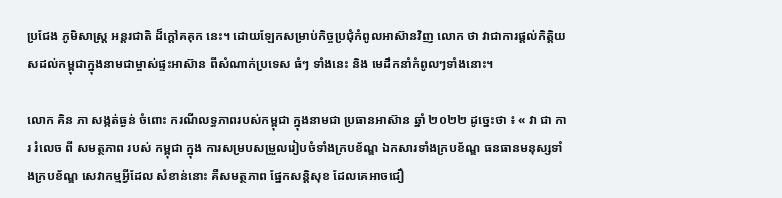ប្រជែង ភូមិសាស្ត្រ អន្តរជាតិ ដ៏ក្តៅគគុក នេះ។ ដោយឡែកសម្រាប់កិច្ចប្រជុំកំពូលអាស៊ានវិញ លោក ថា វាជាការផ្តល់កិត្តិយសដល់កម្ពុជាក្នុងនាមជាម្ចាស់ផ្ទះអាស៊ាន ពីសំណាក់ប្រទេស ធំៗ ទាំងនេះ និង មេដឹកនាំកំពូលៗទាំងនោះ។

លោក គិន ភា សង្កត់ធ្ងន់ ចំពោះ ករណីលទ្ធភាពរបស់កម្ពុជា ក្នុងនាមជា ប្រធានអាស៊ាន ឆ្នាំ ២០២២ ដូច្នេះថា ៖ « វា ជា ការ រំលេច ពី សមត្ថភាព របស់ កម្ពុជា ក្នុង ការសម្របសម្រួលរៀបចំទាំងក្របខ័ណ្ឌ ឯកសារទាំងក្របខ័ណ្ឌ ធនធានមនុស្សទាំងក្របខ័ណ្ឌ សេវាកម្មអ្វីដែល សំខាន់នោះ គឺសមត្ថភាព ផ្នែកសន្តិសុខ ដែលគេអាចជឿ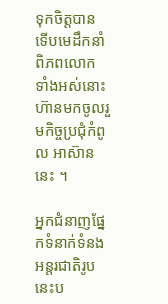ទុកចិត្តបាន ទើបមេដឹកនាំពិភពលោក ទាំងអស់នោះ ហ៊ានមកចូលរួមកិច្ចប្រជុំកំពូល អាស៊ាន នេះ ។

អ្នកជំនាញផ្នែកទំនាក់ទំនងអន្តរជាតិរូបនេះប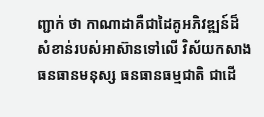ញ្ជាក់ ថា កាណាដាគឺជាដៃគូអភិវឌ្ឍន៍ដ៏សំខាន់របស់អាស៊ានទៅលើ វិស័យកសាងធនធានមនុស្ស ធនធានធម្មជាតិ ជាដើ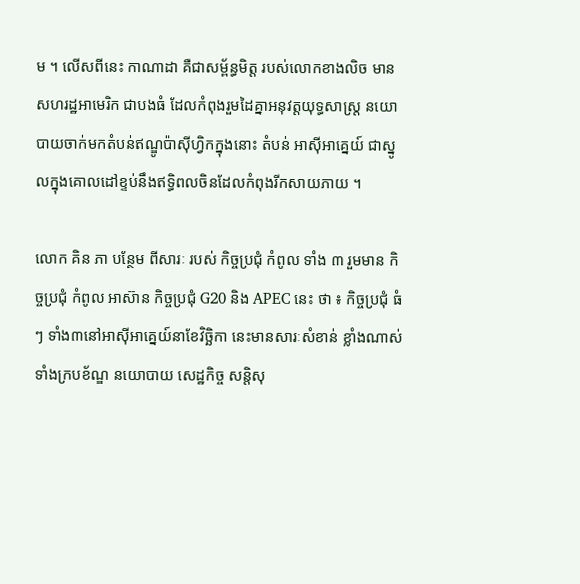ម ។ លើសពីនេះ កាណាដា គឺជាសម្ព័ន្ធមិត្ត របស់លោកខាងលិច មាន សហរដ្ឋអាមេរិក ជាបងធំ ដែលកំពុងរួមដៃគ្នាអនុវត្តយុទ្ធសាស្ត្រ នយោបាយចាក់មកតំបន់ឥណ្ឌូប៉ាស៊ីហ្វិកក្នុងនោះ តំបន់ អាស៊ីអាគ្នេយ៍ ជាស្នូលក្នុងគោលដៅខ្ទប់នឹងឥទ្ធិពលចិនដែលកំពុងរីកសាយភាយ ។

លោក គិន ភា បន្ថែម ពីសារៈ របស់ កិច្ចប្រជុំ កំពូល ទាំង ៣ រួមមាន កិច្ចប្រជុំ កំពូល អាស៊ាន កិច្ចប្រជុំ G20 និង APEC នេះ ថា ៖ កិច្ចប្រជុំ ធំៗ ទាំង៣នៅអាស៊ីអាគ្នេយ៍នាខែវិច្ឆិកា នេះមានសារៈសំខាន់ ខ្លាំងណាស់ទាំងក្របខ័ណ្ឌ នយោបាយ សេដ្ឋកិច្ច សន្តិសុ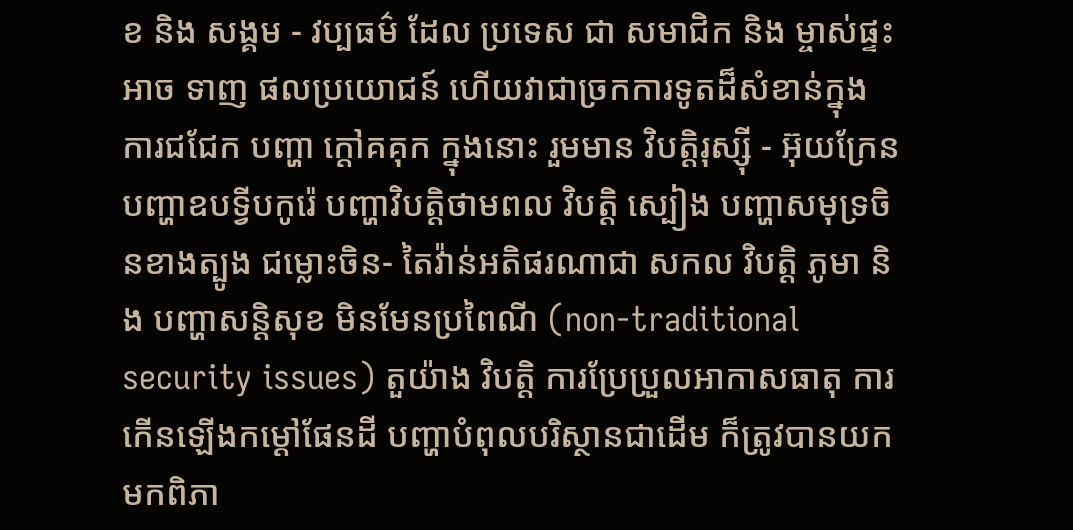ខ និង សង្គម - វប្បធម៌ ដែល ប្រទេស ជា សមាជិក និង ម្ចាស់ផ្ទះ អាច ទាញ ផលប្រយោជន៍ ហើយវាជាច្រកការទូតដ៏សំខាន់ក្នុងការជជែក បញ្ហា ក្តៅគគុក ក្នុងនោះ រួមមាន វិបត្តិរុស្ស៊ី - អ៊ុយក្រែន បញ្ហាឧបទ្វីបកូរ៉េ បញ្ហាវិបត្តិថាមពល វិបត្តិ ស្បៀង បញ្ហាសមុទ្រចិនខាងត្បូង ជម្លោះចិន- តៃវ៉ាន់អតិផរណាជា សកល វិបត្តិ ភូមា និង បញ្ហាសន្តិសុខ មិនមែនប្រពៃណី (non-traditional security issues) តួយ៉ាង វិបត្តិ ការប្រែប្រួលអាកាសធាតុ ការកើនឡើងកម្តៅផែនដី បញ្ហាបំពុលបរិស្ថានជាដើម ក៏ត្រូវបានយកមកពិភា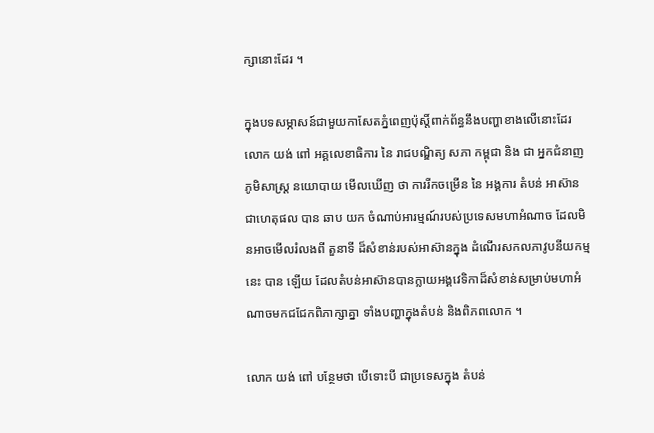ក្សានោះដែរ ។

ក្នុងបទសម្ភាសន៍ជាមួយកាសែតភ្នំពេញប៉ុស្តិ៍ពាក់ព័ន្ធនឹងបញ្ហាខាងលើនោះដែរ លោក យង់ ពៅ អគ្គលេខាធិការ នៃ រាជបណ្ឌិត្យ សភា កម្ពុជា និង ជា អ្នកជំនាញ ភូមិសាស្ត្រ នយោបាយ មើលឃើញ ថា ការរីកចម្រើន នៃ អង្គការ តំបន់ អាស៊ាន ជាហេតុផល បាន ឆាប យក ចំណាប់អារម្មណ៍របស់ប្រទេសមហាអំណាច ដែលមិនអាចមើលរំលងពី តួនាទី ដ៏សំខាន់របស់អាស៊ានក្នុង ដំណើរសកលភាវូបនីយកម្ម នេះ បាន ឡើយ ដែលតំបន់អាស៊ានបានក្លាយអង្គវេទិកាដ៏សំខាន់សម្រាប់មហាអំណាចមកជជែកពិភាក្សាគ្នា ទាំងបញ្ហាក្នុងតំបន់ និងពិភពលោក ។

លោក យង់ ពៅ បន្ថែមថា បើទោះបី ជាប្រទេសក្នុង តំបន់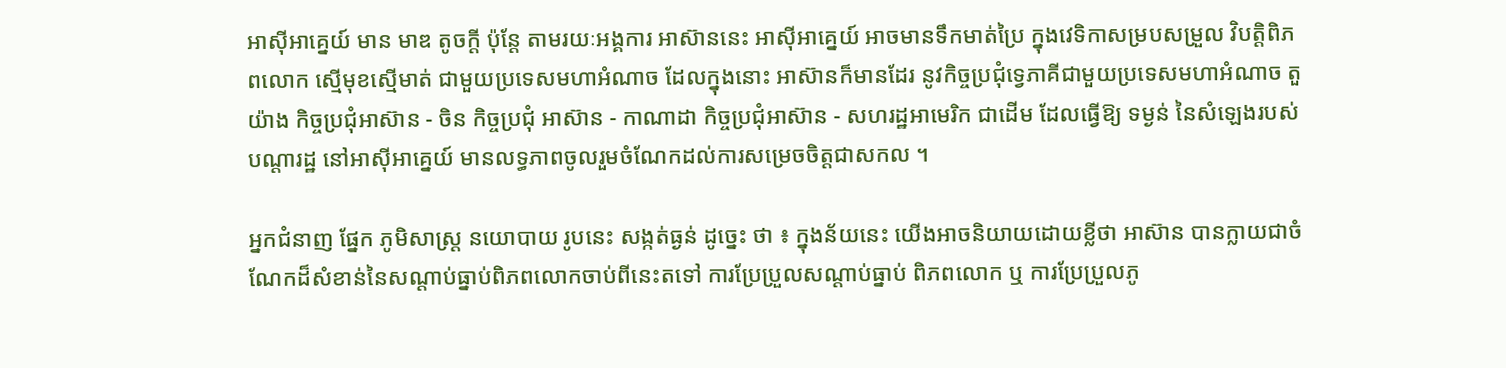អាស៊ីអាគ្នេយ៍ មាន មាឌ តូចក្តី ប៉ុន្តែ តាមរយៈអង្គការ អាស៊ាននេះ អាស៊ីអាគ្នេយ៍ អាចមានទឹកមាត់ប្រៃ ក្នុងវេទិកាសម្របសម្រួល វិបត្តិពិភពលោក ស្មើមុខស្មើមាត់ ជាមួយប្រទេសមហាអំណាច ដែលក្នុងនោះ អាស៊ានក៏មានដែរ នូវកិច្ចប្រជុំទ្វេភាគីជាមួយប្រទេសមហាអំណាច តួយ៉ាង កិច្ចប្រជុំអាស៊ាន - ចិន កិច្ចប្រជុំ អាស៊ាន - កាណាដា កិច្ចប្រជុំអាស៊ាន - សហរដ្ឋអាមេរិក ជាដើម ដែលធ្វើឱ្យ ទម្ងន់ នៃសំឡេងរបស់ បណ្តារដ្ឋ នៅអាស៊ីអាគ្នេយ៍ មានលទ្ធភាពចូលរួមចំណែកដល់ការសម្រេចចិត្តជាសកល ។

អ្នកជំនាញ ផ្នែក ភូមិសាស្ត្រ នយោបាយ រូបនេះ សង្កត់ធ្ងន់ ដូច្នេះ ថា ៖ ក្នុងន័យនេះ យើងអាចនិយាយដោយខ្លីថា អាស៊ាន បានក្លាយជាចំណែកដ៏សំខាន់នៃសណ្តាប់ធ្នាប់ពិភពលោកចាប់ពីនេះតទៅ ការប្រែប្រួលសណ្តាប់ធ្នាប់ ពិភពលោក ឬ ការប្រែប្រួលភូ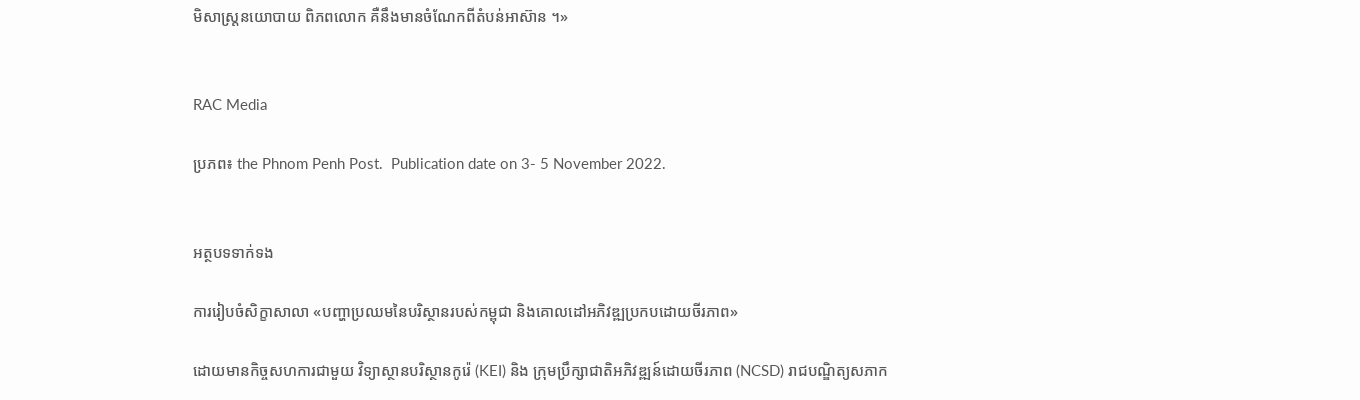មិសាស្ត្រនយោបាយ ពិភពលោក គឺនឹងមានចំណែកពីតំបន់អាស៊ាន ។»


RAC Media

ប្រភព៖ the Phnom Penh Post.  Publication date on 3- 5 November 2022.


អត្ថបទទាក់ទង

ការរៀបចំសិក្ខាសាលា «បញ្ហាប្រឈមនៃបរិស្ថានរបស់កម្ពុជា និងគោលដៅអភិវឌ្ឍប្រកបដោយចីរភាព»

ដោយមានកិច្ចសហការជាមួយ វិទ្យាស្ថានបរិស្ថានកូរ៉េ (KEI) និង ក្រុមប្រឹក្សាជាតិអភិវឌ្ឍន៍ដោយចីរភាព (NCSD) រាជបណ្ឌិត្យសភាក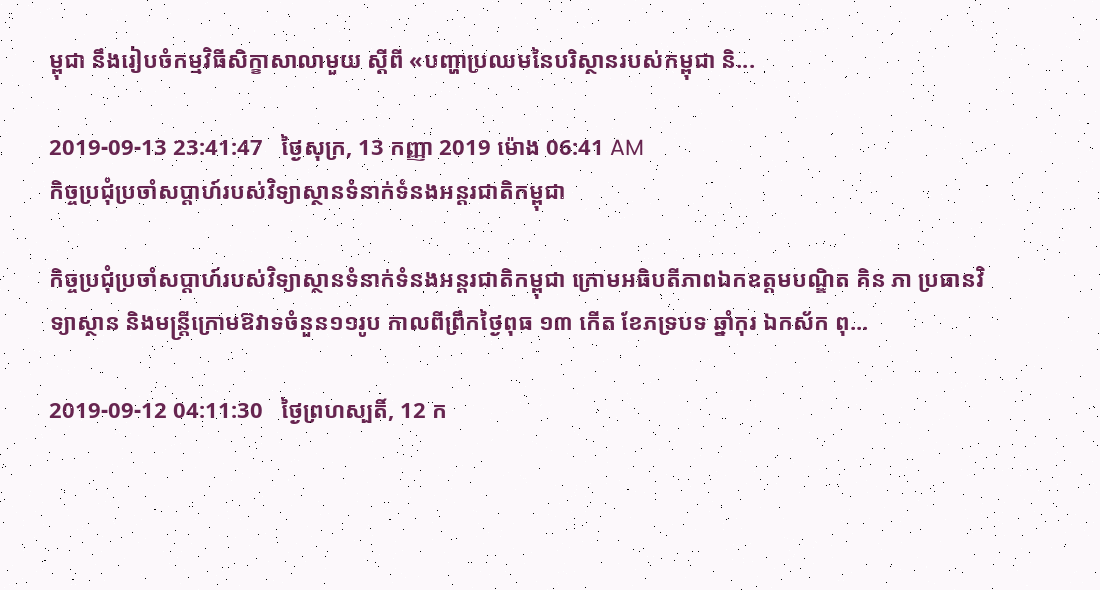ម្ពុជា នឹងរៀបចំកម្មវិធីសិក្ខាសាលាមួយ ស្តីពី ‌«បញ្ហាប្រឈមនៃបរិស្ថានរបស់កម្ពុជា និ...

2019-09-13 23:41:47   ថ្ងៃសុក្រ, 13 កញ្ញា 2019 ម៉ោង 06:41 AM
កិច្ចប្រជុំប្រចាំសប្តាហ៍របស់វិទ្យាស្ថានទំនាក់ទំនងអន្តរជាតិកម្ពុជា

កិច្ចប្រជុំប្រចាំសប្តាហ៍របស់វិទ្យាស្ថានទំនាក់ទំនងអន្តរជាតិកម្ពុជា ក្រោមអធិបតីភាពឯកឧត្តមបណ្ឌិត គិន ភា ប្រធានវិទ្យាស្ថាន និងមន្ត្រីក្រោមឱវាទចំនួន១១រូប កាលពីព្រឹកថ្ងៃពុធ ១៣ កើត ខែភទ្របទ ឆ្នាំកុរ ឯកស័ក ពុ...

2019-09-12 04:11:30   ថ្ងៃព្រហស្បតិ៍, 12 ក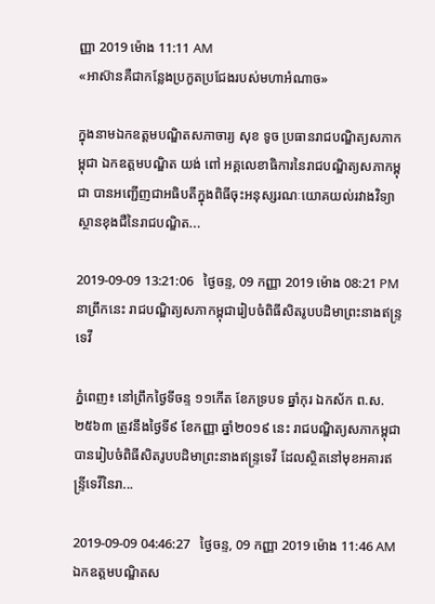ញ្ញា 2019 ម៉ោង 11:11 AM
«អាស៊ានគឺជាកន្លែងប្រកួតប្រជែងរបស់មហាអំណាច»

ក្នុងនាមឯកឧត្តមបណ្ឌិតសភាចារ្យ សុខ ទូច ប្រធានរាជបណ្ឌិត្យសភាកម្ពុជា ឯកឧត្តមបណ្ឌិត យង់ ពៅ អគ្គលេខាធិការនៃរាជបណ្ឌិត្យសភាកម្ពុជា បានអញ្ជើញជាអធិបតីក្នុងពិធីចុះអនុស្សរណៈយោគយល់រវាងវិទ្យាស្ថានខុងជឺនៃរាជបណ្ឌិត...

2019-09-09 13:21:06   ថ្ងៃចន្ទ, 09 កញ្ញា 2019 ម៉ោង 08:21 PM
នាព្រឹកនេះ រាជបណ្ឌិត្យសភាកម្ពុជារៀបចំពិធីសិតរូបបដិមាព្រះនាងឥន្ទ្រទេវី

ភ្នំពេញ៖ នៅព្រឹកថ្ងៃទីចន្ទ ១១កើត ខែភទ្របទ ឆ្នាំកុរ ឯកស័ក ព.ស. ២៥៦៣ ត្រូវនឹងថ្ងៃទី៩ ខែកញ្ញា ឆ្នាំ២០១៩ នេះ រាជបណ្ឌិត្យសភាកម្ពុជា បានរៀបចំពិធីសិតរូបបដិមាព្រះនាងឥន្ទ្រទេវី ដែលស្ថិតនៅមុខអគារឥន្ទ្រីទេវីនៃរា...

2019-09-09 04:46:27   ថ្ងៃចន្ទ, 09 កញ្ញា 2019 ម៉ោង 11:46 AM
ឯកឧត្ដមបណ្ឌិតស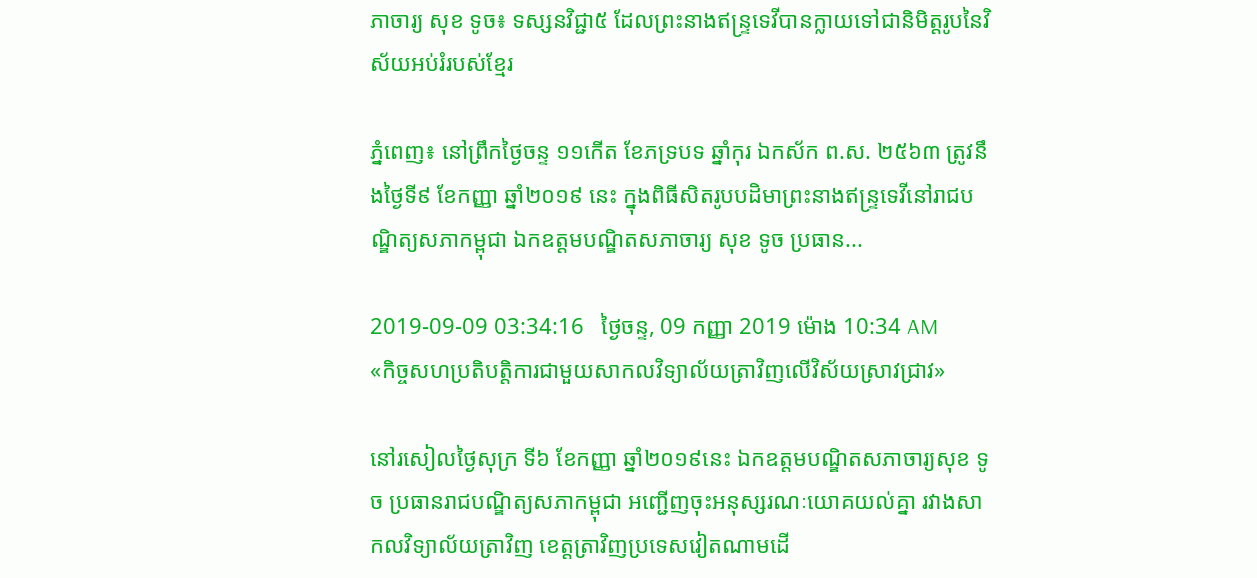ភាចារ្យ សុខ ទូច៖ ទស្សនវិជ្ជា៥ ដែលព្រះនាងឥន្ទ្រទេវីបានក្លាយទៅជានិមិត្តរូបនៃវិស័យអប់រំរបស់ខ្មែរ

ភ្នំពេញ៖ នៅព្រឹកថ្ងៃចន្ទ ១១កើត ខែភទ្របទ ឆ្នាំកុរ ឯកស័ក ព.ស. ២៥៦៣ ត្រូវនឹងថ្ងៃទី៩ ខែកញ្ញា ឆ្នាំ២០១៩ នេះ ក្នុងពិធីសិតរូបបដិមាព្រះនាងឥន្ទ្រទេវីនៅរាជបណ្ឌិត្យសភាកម្ពុជា ឯកឧត្ដមបណ្ឌិតសភាចារ្យ សុខ ទូច ប្រធាន...

2019-09-09 03:34:16   ថ្ងៃចន្ទ, 09 កញ្ញា 2019 ម៉ោង 10:34 AM
«កិច្ចសហប្រតិបត្តិការជាមួយសាកលវិទ្យាល័យត្រាវិញលើវិស័យស្រាវជ្រាវ»

នៅរសៀលថ្ងៃសុក្រ ទី៦ ខែកញ្ញា ឆ្នាំ២០១៩នេះ ឯកឧត្តមបណ្ឌិតសភាចារ្យសុខ ទូច ប្រធានរាជបណ្ឌិត្យសភាកម្ពុជា អញ្ជើញចុះអនុស្សរណៈយោគយល់គ្នា រវាងសាកលវិទ្យាល័យត្រាវិញ ខេត្តត្រាវិញប្រទេសវៀតណាមដើ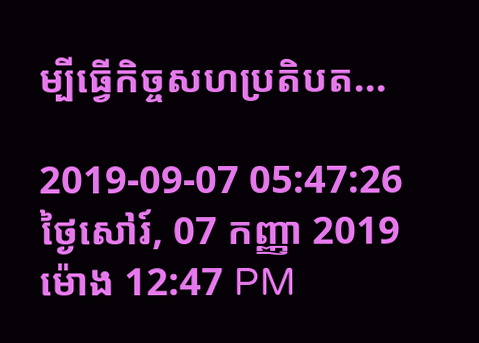ម្បីធ្វើកិច្ចសហប្រតិបត...

2019-09-07 05:47:26   ថ្ងៃសៅរ៍, 07 កញ្ញា 2019 ម៉ោង 12:47 PM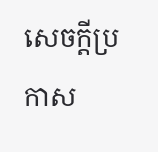សេចក្តីប្រកាស